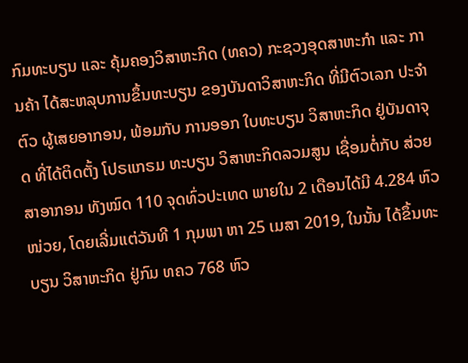ກົມທະບຽນ ແລະ ຄຸ້ມຄອງວິສາຫະກິດ (ທຄວ) ກະຊວງອຸດສາຫະກຳ ແລະ ການຄ້າ ໄດ້ສະຫລຸບການຂຶ້ນທະບຽນ ຂອງບັນດາວິສາຫະກິດ ທີ່ມີຕົວເລກ ປະຈຳຕົວ ຜູ້ເສຍອາກອນ, ພ້ອມກັບ ການອອກ ໃບທະບຽນ ວິສາຫະກິດ ຢູ່ບັນດາຈຸດ ທີ່ໄດ້ຕິດຕັ້ງ ໂປຣແກຣມ ທະບຽນ ວິສາຫະກິດລວມສູນ ເຊື່ອມຕໍ່ກັບ ສ່ວຍສາອາກອນ ທັງໝົດ 110 ຈຸດທົ່ວປະເທດ ພາຍໃນ 2 ເດືອນໄດ້ມີ 4.284 ຫົວໜ່ວຍ, ໂດຍເລີ່ມແຕ່ວັນທີ 1 ກຸມພາ ຫາ 25 ເມສາ 2019, ໃນນັ້ນ ໄດ້ຂຶ້ນທະບຽນ ວິສາຫະກິດ ຢູ່ກົມ ທຄວ 768 ຫົວ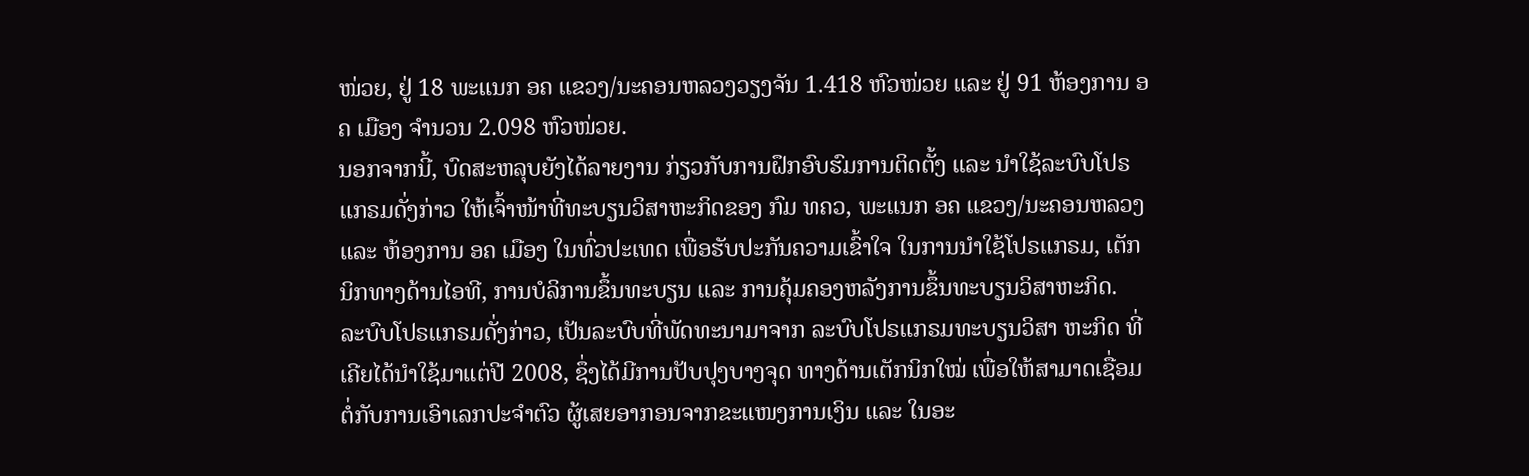ໜ່ວຍ, ຢູ່ 18 ພະແນກ ອຄ ແຂວງ/ນະຄອນຫລວງວຽງຈັນ 1.418 ຫົວໜ່ວຍ ແລະ ຢູ່ 91 ຫ້ອງການ ອຄ ເມືອງ ຈຳນວນ 2.098 ຫົວໜ່ວຍ.
ນອກຈາກນີ້, ບົດສະຫລຸບຍັງໄດ້ລາຍງານ ກ່ຽວກັບການຝຶກອົບຮົມການຕິດຕັ້ງ ແລະ ນຳໃຊ້ລະບົບໂປຣແກຣມດັ່ງກ່າວ ໃຫ້ເຈົ້າໜ້າທີ່ທະບຽນວິສາຫະກິດຂອງ ກົມ ທຄວ, ພະແນກ ອຄ ແຂວງ/ນະຄອນຫລວງ ແລະ ຫ້ອງການ ອຄ ເມືອງ ໃນທົ່ວປະເທດ ເພື່ອຮັບປະກັນຄວາມເຂົ້າໃຈ ໃນການນຳໃຊ້ໂປຣແກຣມ, ເຕັກນິກທາງດ້ານໄອທີ, ການບໍລິການຂຶ້ນທະບຽນ ແລະ ການຄຸ້ມຄອງຫລັງການຂຶ້ນທະບຽນວິສາຫະກິດ.
ລະບົບໂປຣແກຣມດັ່ງກ່າວ, ເປັນລະບົບທີ່ພັດທະນາມາຈາກ ລະບົບໂປຣແກຣມທະບຽນວິສາ ຫະກິດ ທີ່ເຄີຍໄດ້ນຳໃຊ້ມາແຕ່ປີ 2008, ຊຶ່ງໄດ້ມີການປັບປຸງບາງຈຸດ ທາງດ້ານເຕັກນິກໃໝ່ ເພື່ອໃຫ້ສາມາດເຊື່ອມຕໍ່ກັບການເອົາເລກປະຈຳຕົວ ຜູ້ເສຍອາກອນຈາກຂະແໜງການເງິນ ແລະ ໃນອະ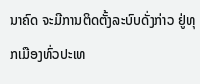ນາຄົດ ຈະມີການຕິດຕັ້ງລະບົບດັ່ງກ່າວ ຢູ່ທຸກເມືອງທົ່ວປະເທ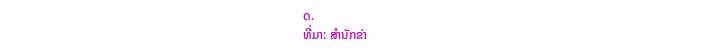ດ.
ທີ່ມາ: ສຳນັກຂ່າ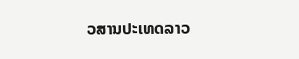ວສານປະເທດລາວ